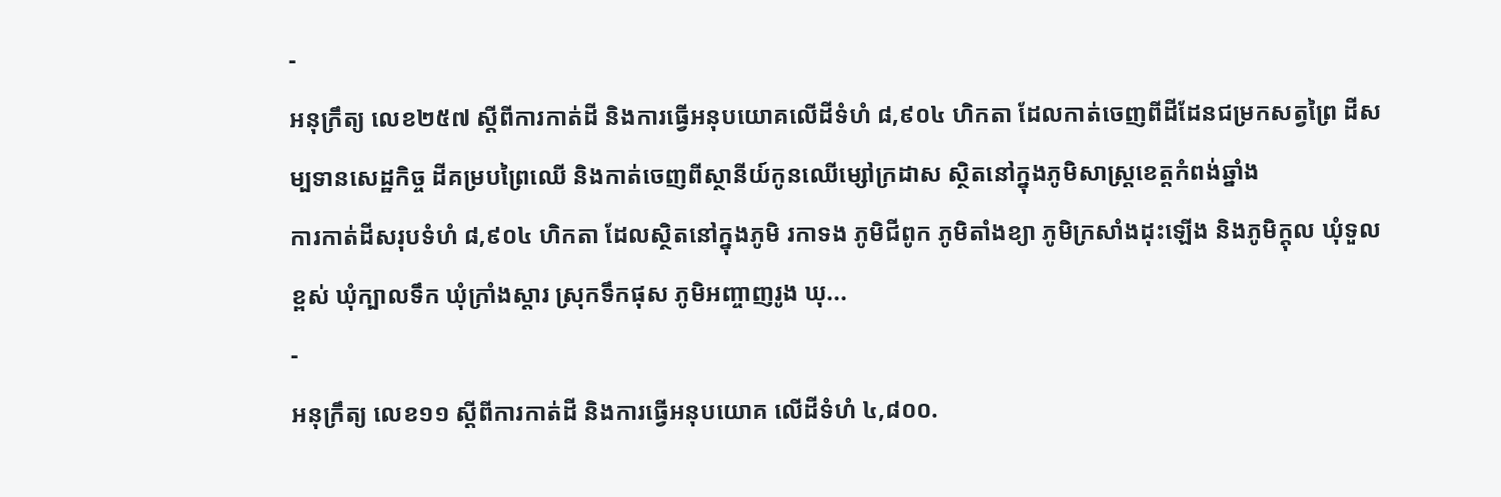-
អនុក្រឹត្យ លេខ២៥៧ ស្ដីពីការកាត់ដី និងការធ្វើអនុបយោគលើដីទំហំ ៨,៩០៤ ហិកតា ដែលកាត់ចេញពីដីដែនជម្រកសត្វព្រៃ ដីសម្បទានសេដ្ឋកិច្ច ដីគម្របព្រៃឈើ និងកាត់ចេញពីស្ថានីយ៍កូនឈើម្សៅក្រដាស ស្ថិតនៅក្នុងភូមិសាស្រ្តខេត្តកំពង់ឆ្នាំង
ការកាត់ដីសរុបទំហំ ៨,៩០៤ ហិកតា ដែលស្ថិតនៅក្នុងភូមិ រកាទង ភូមិជីពូក ភូមិតាំងខ្យា ភូមិក្រសាំងដុះឡើង និងភូមិក្ដុល ឃុំទួលខ្ពស់ ឃុំក្បាលទឹក ឃុំក្រាំងស្ដារ ស្រុកទឹកផុស ភូមិអញ្ចាញរូង ឃុ...
-
អនុក្រឹត្យ លេខ១១ ស្ដីពីការកាត់ដី និងការធ្វើអនុបយោគ លើដីទំហំ ៤,៨០០.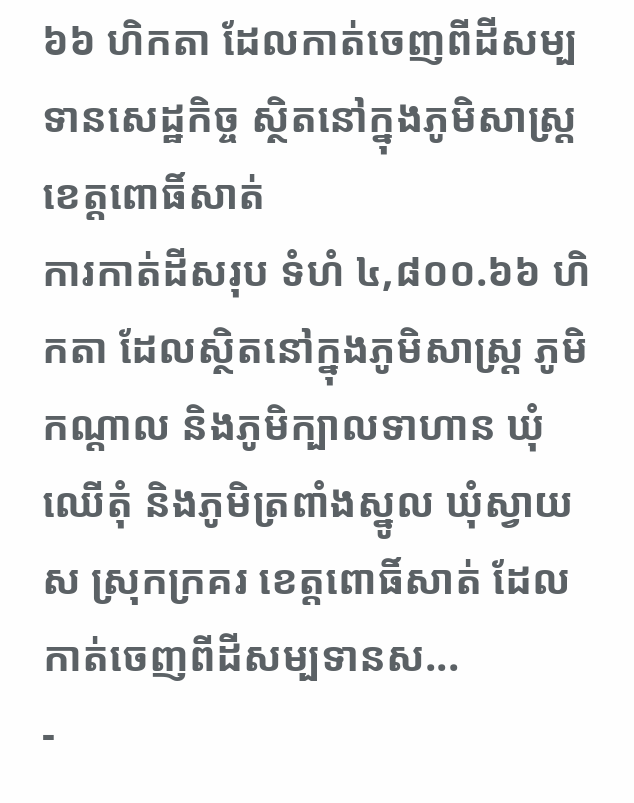៦៦ ហិកតា ដែលកាត់ចេញពីដីសម្បទានសេដ្ឋកិច្ច ស្ថិតនៅក្នុងភូមិសាស្រ្ត ខេត្តពោធិ៍សាត់
ការកាត់ដីសរុប ទំហំ ៤,៨០០.៦៦ ហិកតា ដែលស្ថិតនៅក្នុងភូមិសាស្រ្ត ភូមិកណ្ដាល និងភូមិក្បាលទាហាន ឃុំឈើតុំ និងភូមិត្រពាំងស្នូល ឃុំស្វាយស ស្រុកក្រគរ ខេត្តពោធិ៍សាត់ ដែលកាត់ចេញពីដីសម្បទានស...
-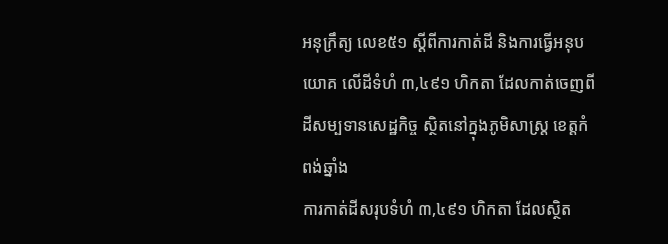អនុក្រឹត្យ លេខ៥១ ស្ដីពីការកាត់ដី និងការធ្វើអនុបយោគ លើដីទំហំ ៣,៤៩១ ហិកតា ដែលកាត់ចេញពីដីសម្បទានសេដ្ឋកិច្ច ស្ថិតនៅក្នុងភូមិសាស្រ្ត ខេត្តកំពង់ឆ្នាំង
ការកាត់ដីសរុបទំហំ ៣,៤៩១ ហិកតា ដែលស្ថិត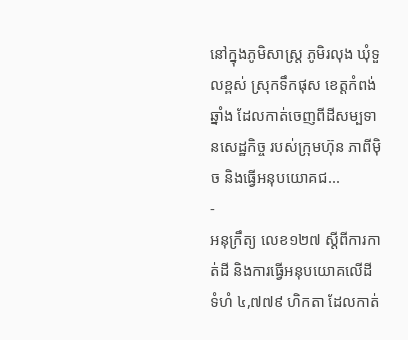នៅក្នុងភូមិសាស្រ្ត ភូមិរលុង ឃុំទួលខ្ពស់ ស្រុកទឹកផុស ខេត្តកំពង់ឆ្នាំង ដែលកាត់ចេញពីដីសម្បទានសេដ្ឋកិច្ច របស់ក្រុមហ៊ុន ភាពីម៉ិច និងធ្វើអនុបយោគជ...
-
អនុក្រឹត្យ លេខ១២៧ ស្ដីពីការកាត់ដី និងការធ្វើអនុបយោគលើដី ទំហំ ៤,៧៧៩ ហិកតា ដែលកាត់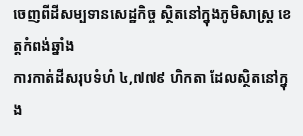ចេញពីដីសម្បទានសេដ្ឋកិច្ច ស្ថិតនៅក្នុងភូមិសាស្រ្ត ខេត្តកំពង់ឆ្នាំង
ការកាត់ដីសរុបទំហំ ៤,៧៧៩ ហិកតា ដែលស្ថិតនៅក្នុង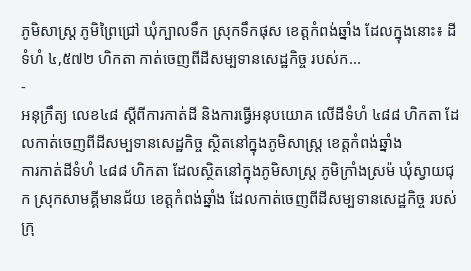ភូមិសាស្រ្ត ភូមិព្រៃជ្រៅ ឃុំក្បាលទឹក ស្រុកទឹកផុស ខេត្តកំពង់ឆ្នាំង ដែលក្នុងនោះ៖ ដីទំហំ ៤,៥៧២ ហិកតា កាត់ចេញពីដីសម្បទានសេដ្ឋកិច្ច របស់ក...
-
អនុក្រឹត្យ លេខ៤៨ ស្ដីពីការកាត់ដី និងការធ្វើអនុបយោគ លើដីទំហំ ៤៨៨ ហិកតា ដែលកាត់ចេញពីដីសម្បទានសេដ្ឋកិច្ច ស្ថិតនៅក្នុងភូមិសាស្រ្ត ខេត្តកំពង់ឆ្នាំង
ការកាត់ដីទំហំ ៤៨៨ ហិកតា ដែលស្ថិតនៅក្នុងភូមិសាស្រ្ត ភូមិក្រាំងស្រម៉ ឃុំស្វាយជុក ស្រុកសាមគ្គីមានជ័យ ខេត្តកំពង់ឆ្នាំង ដែលកាត់ចេញពីដីសម្បទានសេដ្ឋកិច្ច របស់ក្រុ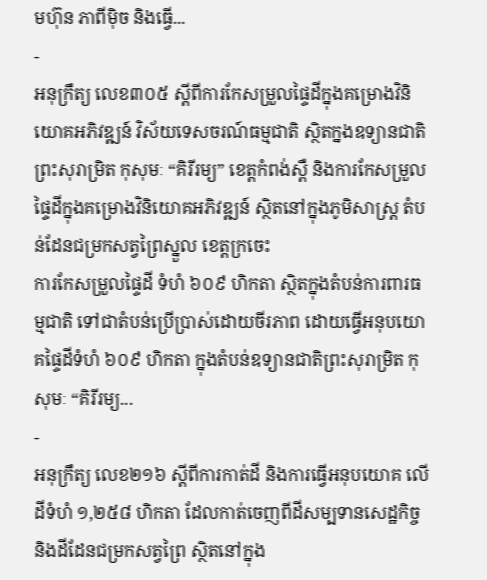មហ៊ុន ភាពីម៉ិច និងធ្វើ...
-
អនុក្រឹត្យ លេខ៣០៥ ស្ដីពីការកែសម្រួលផ្ទៃដីក្នុងគម្រោងវិនិយោគអភិវឌ្ឍន៍ វិស័យទេសចរណ៍ធម្មជាតិ ស្ថិតក្នងឧទ្យានជាតិ ព្រះសុរាម្រិត កុសុមៈ “គិរីរម្យ” ខេត្តកំពង់ស្ពឺ និងការកែសម្រួលផ្ទៃដីក្នុងគម្រោងវិនិយោគអភិវឌ្ឍន៍ ស្ថិតនៅក្នុងភូមិសាស្រ្ត តំបន់ដែនជម្រកសត្វព្រៃស្នួល ខេត្តក្រចេះ
ការកែសម្រួលផ្ទៃដី ទំហំ ៦០៩ ហិកតា ស្ថិតក្នុងតំបន់ការពារធម្មជាតិ ទៅជាតំបន់ប្រើប្រាស់ដោយចីរភាព ដោយធ្វើអនុបយោគផ្ទៃដីទំហំ ៦០៩ ហិកតា ក្នុងតំបន់ឧទ្យានជាតិព្រះសុរាម្រិត កុសុមៈ “គិរីរម្យ...
-
អនុក្រឹត្យ លេខ២១៦ ស្ដីពីការកាត់ដី និងការធ្វើអនុបយោគ លើដីទំហំ ១,២៥៨ ហិកតា ដែលកាត់ចេញពីដីសម្បទានសេដ្ឋកិច្ច និងដីដែនជម្រកសត្វព្រៃ ស្ថិតនៅក្នុង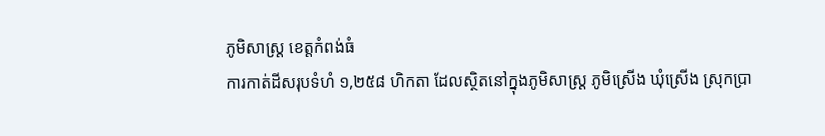ភូមិសាស្រ្ត ខេត្តកំពង់ធំ
ការកាត់ដីសរុបទំហំ ១,២៥៨ ហិកតា ដែលស្ថិតនៅក្នុងភូមិសាស្រ្ត ភូមិស្រើង ឃុំស្រើង ស្រុកប្រា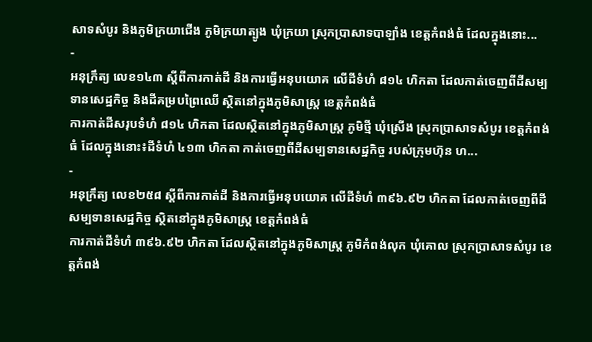សាទសំបូរ និងភូមិក្រយាជើង ភូមិក្រយាត្បូង ឃុំក្រយា ស្រុកប្រាសាទបាឡាំង ខេត្តកំពង់ធំ ដែលក្នុងនោះ...
-
អនុក្រឹត្យ លេខ១៤៣ ស្ដីពីការកាត់ដី និងការធ្វើអនុបយោគ លើដីទំហំ ៨១៤ ហិកតា ដែលកាត់ចេញពីដីសម្បទានសេដ្ឋកិច្ច និងដីគម្របព្រៃឈើ ស្ថិតនៅក្នុងភូមិសាស្រ្ត ខេត្តកំពង់ធំ
ការកាត់ដីសរុបទំហំ ៨១៤ ហិកតា ដែលស្ថិតនៅក្នុងភូមិសាស្រ្ត ភូមិថ្មី ឃុំស្រើង ស្រុកប្រាសាទសំបូរ ខេត្តកំពង់ធំ ដែលក្នុងនោះ៖ដីទំហំ ៤១៣ ហិកតា កាត់ចេញពីដីសម្បទានសេដ្ឋកិច្ច របស់ក្រុមហ៊ុន ហ...
-
អនុក្រឹត្យ លេខ២៥៨ ស្ដីពីការកាត់ដី និងការធ្វើអនុបយោគ លើដីទំហំ ៣៩៦.៩២ ហិកតា ដែលកាត់ចេញពីដីសម្បទានសេដ្ឋកិច្ច ស្ថិតនៅក្នុងភូមិសាស្រ្ត ខេត្តកំពង់ធំ
ការកាត់ដីទំហំ ៣៩៦.៩២ ហិកតា ដែលស្ថិតនៅក្នុងភូមិសាស្រ្ត ភូមិកំពង់លុក ឃុំគោល ស្រុកប្រាសាទសំបូរ ខេត្តកំពង់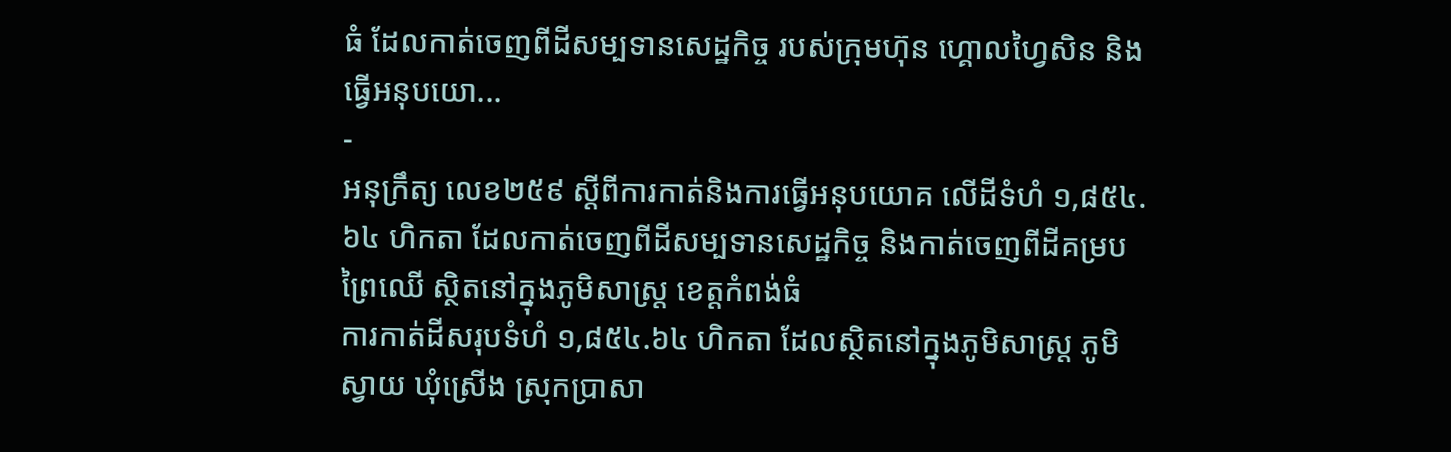ធំ ដែលកាត់ចេញពីដីសម្បទានសេដ្ឋកិច្ច របស់ក្រុមហ៊ុន ហ្គោលហ្វៃសិន និងធ្វើអនុបយោ...
-
អនុក្រឹត្យ លេខ២៥៩ ស្ដីពីការកាត់និងការធ្វើអនុបយោគ លើដីទំហំ ១,៨៥៤.៦៤ ហិកតា ដែលកាត់ចេញពីដីសម្បទានសេដ្ឋកិច្ច និងកាត់ចេញពីដីគម្របព្រៃឈើ ស្ថិតនៅក្នុងភូមិសាស្រ្ត ខេត្តកំពង់ធំ
ការកាត់ដីសរុបទំហំ ១,៨៥៤.៦៤ ហិកតា ដែលស្ថិតនៅក្នុងភូមិសាស្រ្ត ភូមិស្វាយ ឃុំស្រើង ស្រុកប្រាសា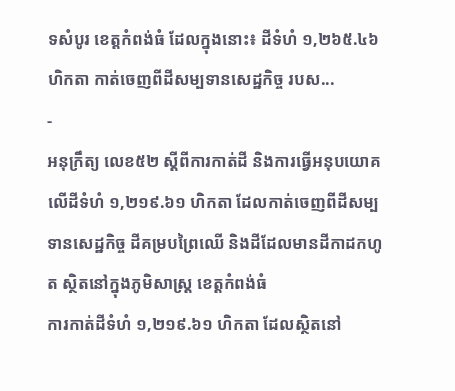ទសំបូរ ខេត្តកំពង់ធំ ដែលក្នុងនោះ៖ ដីទំហំ ១,២៦៥.៤៦ ហិកតា កាត់ចេញពីដីសម្បទានសេដ្ឋកិច្ច របស...
-
អនុក្រឹត្យ លេខ៥២ ស្ដីពីការកាត់ដី និងការធ្វើអនុបយោគ លើដីទំហំ ១,២១៩.៦១ ហិកតា ដែលកាត់ចេញពីដីសម្បទានសេដ្ឋកិច្ច ដីគម្របព្រៃឈើ និងដីដែលមានដីកាដកហូត ស្ថិតនៅក្នុងភូមិសាស្រ្ត ខេត្តកំពង់ធំ
ការកាត់ដីទំហំ ១,២១៩.៦១ ហិកតា ដែលស្ថិតនៅ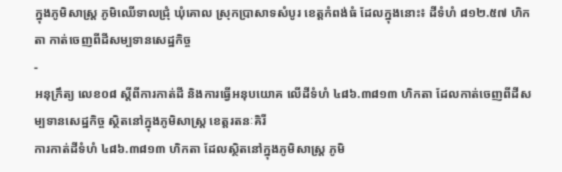ក្នុងភូមិសាស្រ្ត ភូមិឈើទាលជ្រុំ ឃុំគោល ស្រុកប្រាសាទសំបូរ ខេត្តកំពង់ធំ ដែលក្នុងនោះ៖ ដីទំហំ ៨១២.៥៧ ហិកតា កាត់ចេញពីដីសម្បទានសេដ្ឋកិច្ច
-
អនុក្រឹត្យ លេខ០៨ ស្ដីពីការកាត់ដី និងការធ្វើអនុបយោគ លើដីទំហំ ៤៨៦.៣៨១៣ ហិកតា ដែលកាត់ចេញពីដីសម្បទានសេដ្ឋកិច្ច ស្ថិតនៅក្នុងភូមិសាស្រ្ត ខេត្តរតនៈគិរី
ការកាត់ដីទំហំ ៤៨៦.៣៨១៣ ហិកតា ដែលស្ថិតនៅក្នុងភូមិសាស្រ្ត ភូមិ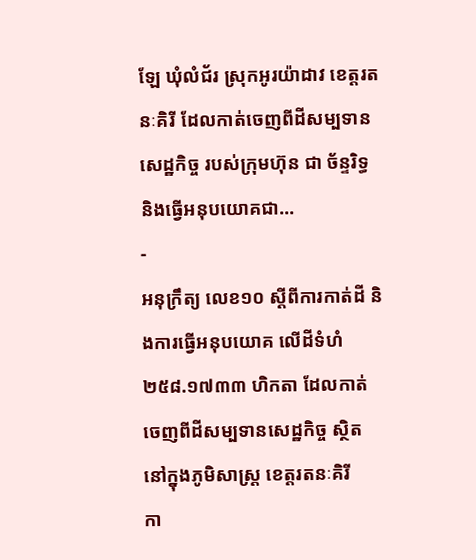ឡែ ឃុំលំជ័រ ស្រុកអូរយ៉ាដាវ ខេត្តរតនៈគិរី ដែលកាត់ចេញពីដីសម្បទានសេដ្ឋកិច្ច របស់ក្រុមហ៊ុន ជា ច័ន្ទរិទ្ធ និងធ្វើអនុបយោគជា...
-
អនុក្រឹត្យ លេខ១០ ស្ដីពីការកាត់ដី និងការធ្វើអនុបយោគ លើដីទំហំ ២៥៨.១៧៣៣ ហិកតា ដែលកាត់ចេញពីដីសម្បទានសេដ្ឋកិច្ច ស្ថិតនៅក្នុងភូមិសាស្រ្ត ខេត្តរតនៈគិរី
កា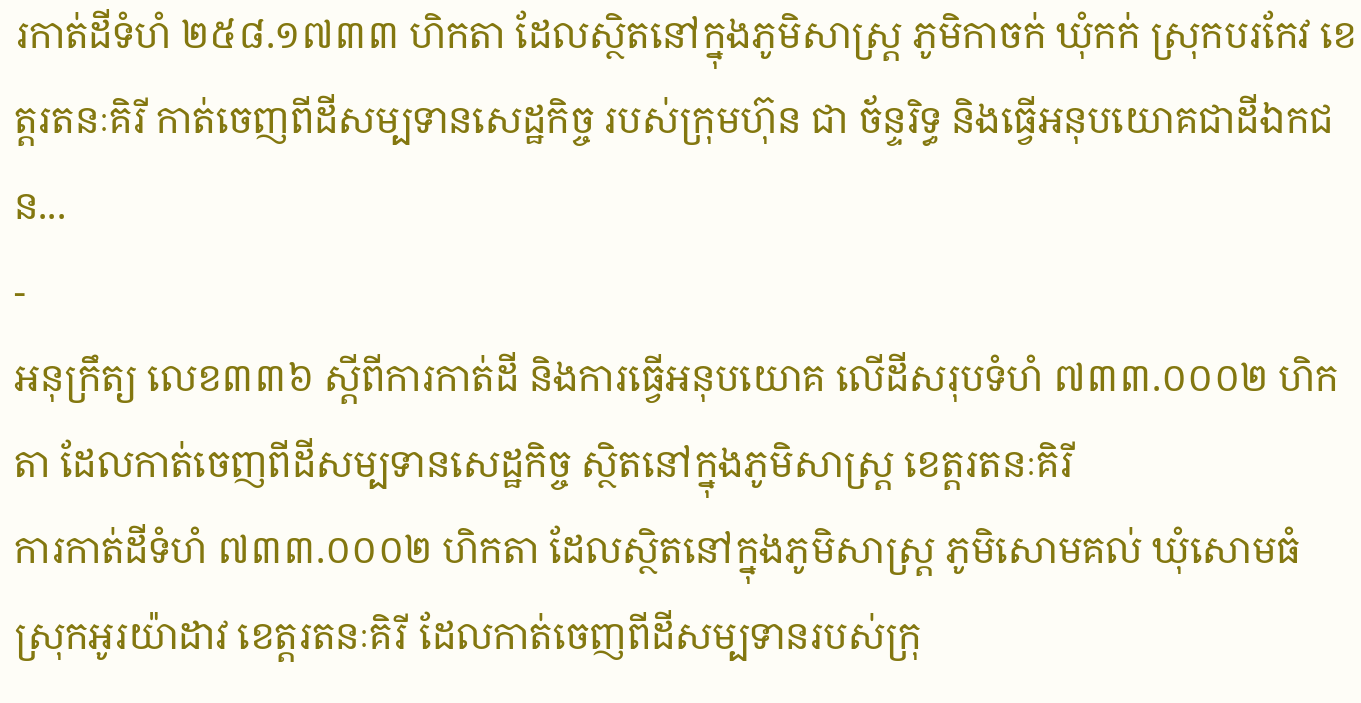រកាត់ដីទំហំ ២៥៨.១៧៣៣ ហិកតា ដែលស្ថិតនៅក្នុងភូមិសាស្រ្ត ភូមិកាចក់ ឃុំកក់ ស្រុកបរកែវ ខេត្តរតនៈគិរី កាត់ចេញពីដីសម្បទានសេដ្ឋកិច្ច របស់ក្រុមហ៊ុន ជា ច័ន្ទរិទ្ធ និងធ្វើអនុបយោគជាដីឯកជន...
-
អនុក្រឹត្យ លេខ៣៣៦ ស្ដីពីការកាត់ដី និងការធ្វើអនុបយោគ លើដីសរុបទំហំ ៧៣៣.០០០២ ហិកតា ដែលកាត់ចេញពីដីសម្បទានសេដ្ឋកិច្ច ស្ថិតនៅក្នុងភូមិសាស្រ្ត ខេត្តរតនៈគិរី
ការកាត់ដីទំហំ ៧៣៣.០០០២ ហិកតា ដែលស្ថិតនៅក្នុងភូមិសាស្រ្ត ភូមិសោមគល់ ឃុំសោមធំ ស្រុកអូរយ៉ាដាវ ខេត្តរតនៈគិរី ដែលកាត់ចេញពីដីសម្បទានរបស់ក្រុ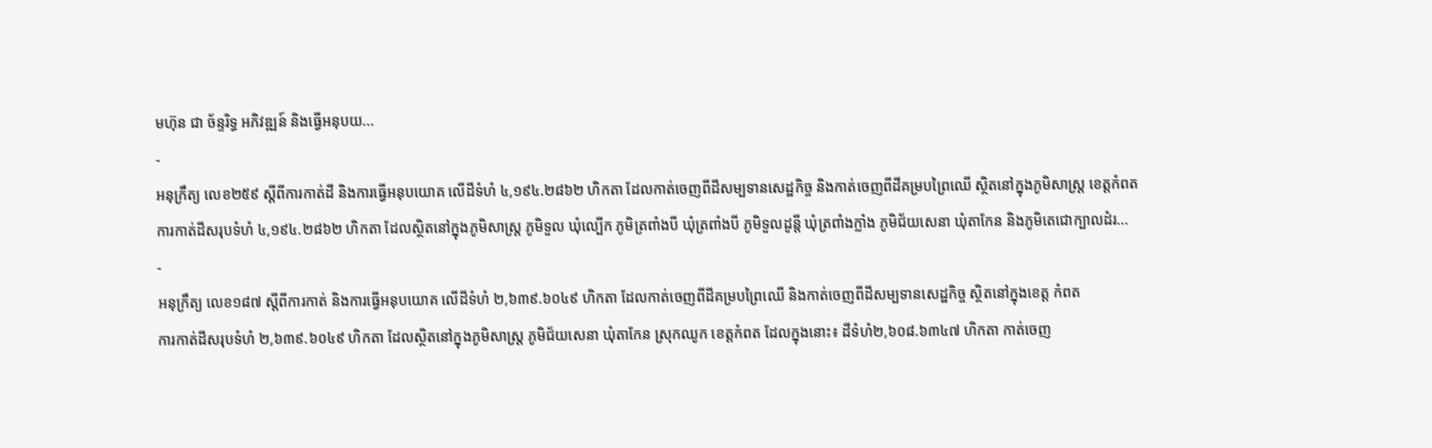មហ៊ុន ជា ច័ន្ទរិទ្ធ អភិវឌ្ឍន៍ និងធ្វើអនុបយ...
-
អនុក្រឹត្យ លេខ២៥៩ ស្ដីពីការកាត់ដី និងការធ្វើអនុបយោគ លើដីទំហំ ៤,១៩៤.២៨៦២ ហិកតា ដែលកាត់ចេញពីដីសម្បទានសេដ្ឋកិច្ច និងកាត់ចេញពីដីគម្របព្រៃឈើ ស្ថិតនៅក្នុងភូមិសាស្រ្ត ខេត្តកំពត
ការកាត់ដីសរុបទំហំ ៤,១៩៤.២៨៦២ ហិកតា ដែលស្ថិតនៅក្នុងភូមិសាស្រ្ត ភូមិទួល ឃុំល្បើក ភូមិត្រពាំងបី ឃុំត្រពាំងបី ភូមិទួលដូន្តី ឃុំត្រពាំងក្លាំង ភូមិជ័យសេនា ឃុំតាកែន និងភូមិតេជោក្បាលដំរ...
-
អនុក្រឹត្យ លេខ១៨៧ ស្ដីពីការកាត់ និងការធ្វើអនុបយោគ លើដីទំហំ ២,៦៣៩.៦០៤៩ ហិកតា ដែលកាត់ចេញពីដីគម្របព្រៃឈើ និងកាត់ចេញពីដីសម្បទានសេដ្ឋកិច្ច ស្ថិតនៅក្នុងខេត្ត កំពត
ការកាត់ដីសរុបទំហំ ២,៦៣៩.៦០៤៩ ហិកតា ដែលស្ថិតនៅក្នុងភូមិសាស្រ្ត ភូមិជ័យសេនា ឃុំតាកែន ស្រុកឈូក ខេត្តកំពត ដែលក្នុងនោះ៖ ដីទំហំ២,៦០៨.៦៣៤៧ ហិកតា កាត់ចេញ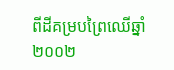ពីដីគម្របព្រៃឈើឆ្នាំ២០០២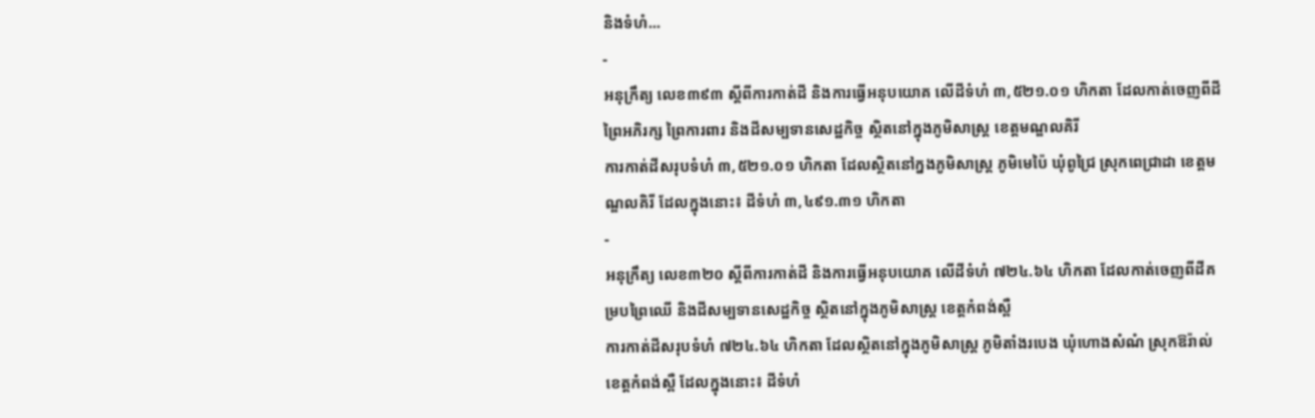និងទំហំ...
-
អនុក្រឹត្យ លេខ៣៩៣ ស្ដីពីការកាត់ដី និងការធ្វើអនុបយោគ លើដីទំហំ ៣,៥២១.០១ ហិកតា ដែលកាត់ចេញពីដីព្រៃអភិរក្ស ព្រៃការពារ និងដីសម្បទានសេដ្ឋកិច្ច ស្ថិតនៅក្នុងភូមិសាស្រ្ត ខេត្តមណ្ឌលគិរី
ការកាត់ដីសរុបទំហំ ៣,៥២១.០១ ហិកតា ដែលស្ថិតនៅក្នងភូមិសាស្រ្ត ភូមិមេប៉ៃ ឃុំពូជ្រៃ ស្រុកពេជ្រាដា ខេត្តមណ្ឌលគិរី ដែលក្នុងនោះ៖ ដីទំហំ ៣,៤៩១.៣១ ហិកតា
-
អនុក្រឹត្យ លេខ៣២០ ស្ដីពីការកាត់ដី និងការធ្វើអនុបយោគ លើដីទំហំ ៧២៤.៦៤ ហិកតា ដែលកាត់ចេញពីដីគម្របព្រៃឈើ និងដីសម្បទានសេដ្ឋកិច្ច ស្ថិតនៅក្នុងភូមិសាស្រ្ត ខេត្តកំពង់ស្ពឺ
ការកាត់ដីសរុបទំហំ ៧២៤.៦៤ ហិកតា ដែលស្ថិតនៅក្នុងភូមិសាស្រ្ត ភូមិតាំងរបេង ឃុំហោងសំណំ ស្រុកឱរ៉ាល់ ខេត្តកំពង់ស្ពឺ ដែលក្នុងនោះ៖ ដីទំហំ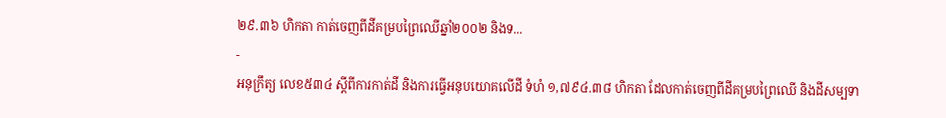២៩.៣៦ ហិកតា កាត់ចេញពីដីគម្របព្រៃឈើឆ្នាំ២០០២ និងទ...
-
អនុក្រឹត្យ លេខ៥៣៤ ស្ដីពីការកាត់ដី និងការធ្វើអនុបយោគលើដី ទំហំ ១,៧៩៤.៣៨ ហិកតា ដែលកាត់ចេញពីដីគម្របព្រៃឈើ និងដីសម្បទា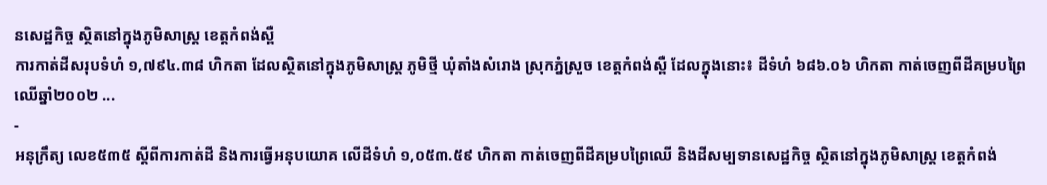នសេដ្ឋកិច្ច ស្ថិតនៅក្នុងភូមិសាស្រ្ត ខេត្តកំពង់ស្ពឺ
ការកាត់ដីសរុបទំហំ ១,៧៩៤.៣៨ ហិកតា ដែលស្ថិតនៅក្នុងភូមិសាស្រ្ត ភូមិថ្មី ឃុំតាំងសំរោង ស្រុកភ្នំស្រួច ខេត្តកំពង់ស្ពឺ ដែលក្នុងនោះ៖ ដីទំហំ ៦៨៦.០៦ ហិកតា កាត់ចេញពីដីគម្របព្រៃឈើឆ្នាំ២០០២ ...
-
អនុក្រឹត្យ លេខ៥៣៥ ស្ដីពីការកាត់ដី និងការធ្វើអនុបយោគ លើដីទំហំ ១,០៥៣.៥៩ ហិកតា កាត់ចេញពីដីគម្របព្រៃឈើ និងដីសម្បទានសេដ្ឋកិច្ច ស្ថិតនៅក្នុងភូមិសាស្រ្ត ខេត្តកំពង់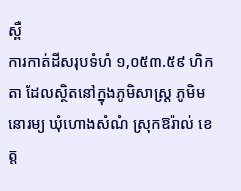ស្ពឺ
ការកាត់ដីសរុបទំហំ ១,០៥៣.៥៩ ហិកតា ដែលស្ថិតនៅក្នុងភូមិសាស្រ្ត ភូមិមនោរម្យ ឃុំហោងសំណំ ស្រុកឱរ៉ាល់ ខេត្ត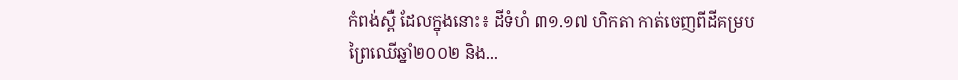កំពង់ស្ពឺ ដែលក្នុងនោះ៖ ដីទំហំ ៣១.១៧ ហិកតា កាត់ចេញពីដីគម្របព្រៃឈើឆ្នាំ២០០២ និង...